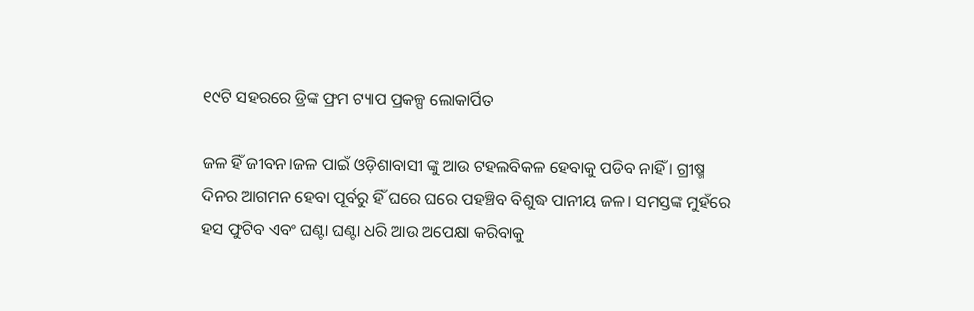୧୯ଟି ସହରରେ ଡ୍ରିଙ୍କ ଫ୍ରମ ଟ୍ୟାପ ପ୍ରକଳ୍ପ ଲୋକାର୍ପିତ

ଜଳ ହିଁ ଜୀବନ।ଜଳ ପାଇଁ ଓଡ଼ିଶାବାସୀ ଙ୍କୁ ଆଉ ଟହଲବିକଳ ହେବାକୁ ପଡିବ ନାହିଁ । ଗ୍ରୀଷ୍ମ ଦିନର ଆଗମନ ହେବା ପୂର୍ବରୁ ହିଁ ଘରେ ଘରେ ପହଞ୍ଚିବ ବିଶୁଦ୍ଧ ପାନୀୟ ଜଳ। ସମସ୍ତଙ୍କ ମୁହଁରେ ହସ ଫୁଟିବ ଏବଂ ଘଣ୍ଟା ଘଣ୍ଟା ଧରି ଆଉ ଅପେକ୍ଷା କରିବାକୁ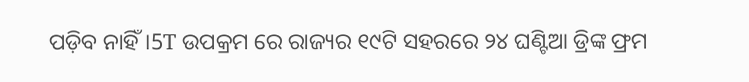ପଡ଼ିବ ନାହିଁ।5T ଉପକ୍ରମ ରେ ରାଜ୍ୟର ୧୯ଟି ସହରରେ ୨୪ ଘଣ୍ଟିଆ ଡ୍ରିଙ୍କ ଫ୍ରମ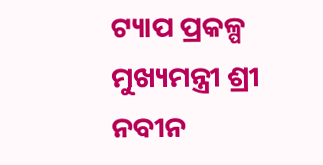ଟ୍ୟାପ ପ୍ରକଳ୍ପ ମୁଖ୍ୟମନ୍ତ୍ରୀ ଶ୍ରୀ ନବୀନ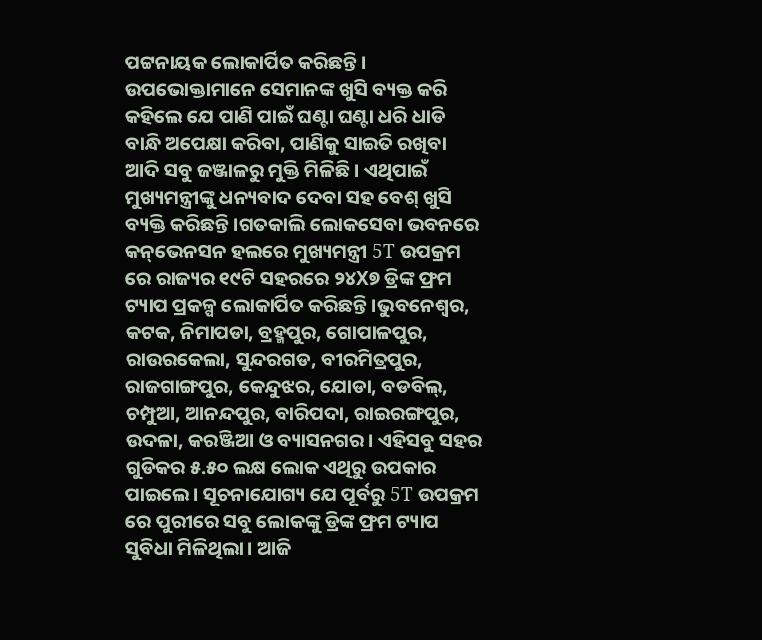ପଟ୍ଟନାୟକ ଲୋକାର୍ପିତ କରିଛନ୍ତି । ଉପଭୋକ୍ତାମାନେ ସେମାନଙ୍କ ଖୁସି ବ୍ୟକ୍ତ କରି କହିଲେ ଯେ ପାଣି ପାଇଁ ଘଣ୍ଟା ଘଣ୍ଟା ଧରି ଧାଡି ବାନ୍ଧି ଅପେକ୍ଷା କରିବା, ପାଣିକୁ ସାଇତି ରଖିବା ଆଦି ସବୁ ଜଞ୍ଜାଳରୁ ମୁକ୍ତି ମିଳିଛି । ଏଥିପାଇଁ ମୁଖ୍ୟମନ୍ତ୍ରୀଙ୍କୁ ଧନ୍ୟବାଦ ଦେବା ସହ ବେଶ୍ ଖୁସି ବ୍ୟକ୍ତି କରିଛନ୍ତି।ଗତକାଲି ଲୋକସେବା ଭବନରେ କନ୍‌ଭେନସନ ହଲରେ ମୁଖ୍ୟମନ୍ତ୍ରୀ 5T ଉପକ୍ରମ ରେ ରାଜ୍ୟର ୧୯ଟି ସହରରେ ୨୪X୭ ଡ୍ରିଙ୍କ ଫ୍ରମ ଟ୍ୟାପ ପ୍ରକଳ୍ପ ଲୋକାର୍ପିତ କରିଛନ୍ତି।ଭୁବନେଶ୍ବର, କଟକ, ନିମାପଡା, ବ୍ରହ୍ମପୁର, ଗୋପାଳପୁର, ରାଉରକେଲା, ସୁନ୍ଦରଗଡ, ବୀରମିତ୍ରପୁର, ରାଜଗାଙ୍ଗପୁର, କେନ୍ଦୁଝର, ଯୋଡା, ବଡବିଲ୍‌, ଚମ୍ପୁଆ, ଆନନ୍ଦପୁର, ବାରିପଦା, ରାଇରଙ୍ଗପୁର, ଉଦଳା, କରଞ୍ଜିଆ ଓ ବ୍ୟାସନଗର। ଏହିସବୁ ସହର ଗୁଡିକର ୫.୫୦ ଲକ୍ଷ ଲୋକ ଏଥିରୁ ଉପକାର ପାଇଲେ। ସୂଚନାଯୋଗ୍ୟ ଯେ ପୂର୍ବରୁ 5T ଉପକ୍ରମ ରେ ପୁରୀରେ ସବୁ ଲୋକଙ୍କୁ ଡ୍ରିଙ୍କ ଫ୍ରମ ଟ୍ୟାପ ସୁବିଧା ମିଳିଥିଲା। ଆଜି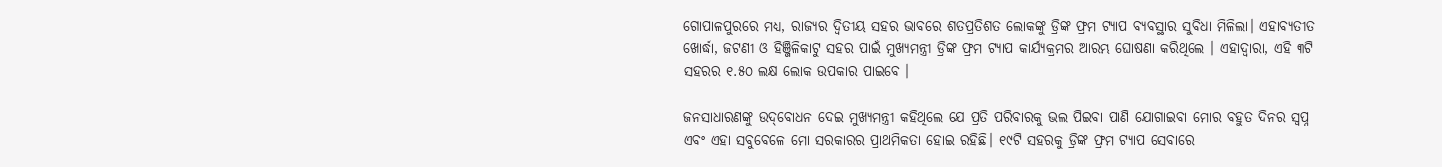ଗୋପାଳପୁରରେ ମଧ୍ୟ, ରାଜ୍ୟର ଦ୍ବିତୀୟ ସହର ଭାବରେ ଶତପ୍ରତିଶତ ଲୋକଙ୍କୁ ଡ୍ରିଙ୍କ ଫ୍ରମ ଟ୍ୟାପ ବ୍ୟବସ୍ଥାର ସୁବିଧା ମିଳିଲା। ଏହାବ୍ୟତୀତ ଖୋର୍ଦ୍ଧା, ଜଟଣୀ ଓ ହିଞ୍ଜିଳିକାଟୁ ସହର ପାଇଁ ମୁଖ୍ୟମନ୍ତ୍ରୀ ଡ୍ରିଙ୍କ ଫ୍ରମ ଟ୍ୟାପ କାର୍ଯ୍ୟକ୍ରମର ଆରମ୍ଭ ଘୋଷଣା କରିଥିଲେ । ଏହାଦ୍ବାରା, ଏହି ୩ଟି ସହରର ୧.୫୦ ଲକ୍ଷ ଲୋକ ଉପକାର ପାଇବେ ।

ଜନସାଧାରଣଙ୍କୁ ଉଦ୍‌ବୋଧନ ଦେଇ ମୁଖ୍ୟମନ୍ତ୍ରୀ କହିଥିଲେ ଯେ ପ୍ରତି ପରିବାରକୁ ଭଲ ପିଇବା ପାଣି ଯୋଗାଇବା ମୋର ବହୁତ ଦିନର ସ୍ବପ୍ନ ଏବଂ ଏହା ସବୁବେଳେ ମୋ ସରକାରର ପ୍ରାଥମିକତା ହୋଇ ରହିଛି। ୧୯ଟି ସହରକୁ ଡ୍ରିଙ୍କ ଫ୍ରମ ଟ୍ୟାପ ସେବାରେ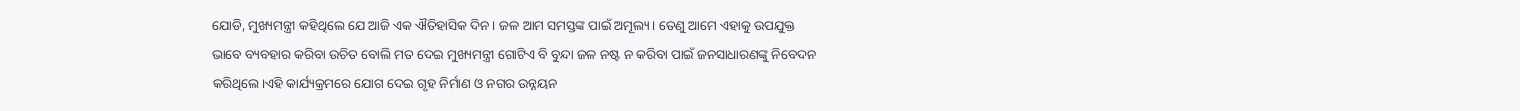ଯୋଡି, ମୁଖ୍ୟମନ୍ତ୍ରୀ କହିଥିଲେ ଯେ ଆଜି ଏକ ଐତିହାସିକ ଦିନ। ଜଳ ଆମ ସମସ୍ତଙ୍କ ପାଇଁ ଅମୂଲ୍ୟ। ତେଣୁ ଆମେ ଏହାକୁ ଉପଯୁକ୍ତ ଭାବେ ବ୍ୟବହାର କରିବା ଉଚିତ ବୋଲି ମତ ଦେଇ ମୁଖ୍ୟମନ୍ତ୍ରୀ ଗୋଟିଏ ବି ବୁନ୍ଦା ଜଳ ନଷ୍ଟ ନ କରିବା ପାଇଁ ଜନସାଧାରଣଙ୍କୁ ନିବେଦନ କରିଥିଲେ।ଏହି କାର୍ଯ୍ୟକ୍ରମରେ ଯୋଗ ଦେଇ ଗୃହ ନିର୍ମାଣ ଓ ନଗର ଉନ୍ନୟନ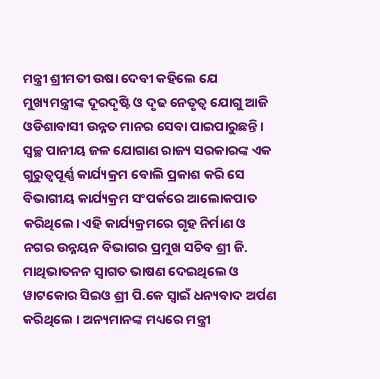ମନ୍ତ୍ରୀ ଶ୍ରୀମତୀ ଉଷା ଦେବୀ କହିଲେ ଯେ ମୁଖ୍ୟମନ୍ତ୍ରୀଙ୍କ ଦୂରଦୃଷ୍ଟି ଓ ଦୃଢ ନେତୃତ୍ବ ଯୋଗୁ ଆଜି ଓଡିଶାବାସୀ ଉନ୍ନତ ମାନର ସେବା ପାଇପାରୁଛନ୍ତି। ସ୍ବଚ୍ଛ ପାନୀୟ ଜଳ ଯୋଗାଣ ରାଜ୍ୟ ସରକାରଙ୍କ ଏକ ଗୁରୁତ୍ବପୂର୍ଣ୍ଣ କାର୍ଯ୍ୟକ୍ରମ ବୋଲି ପ୍ରକାଶ କରି ସେ ବିଭାଗୀୟ କାର୍ଯ୍ୟକ୍ରମ ସଂପର୍କରେ ଆଲୋକପାତ କରିଥିଲେ। ଏହି କାର୍ଯ୍ୟକ୍ରମରେ ଗୃହ ନିର୍ମାଣ ଓ ନଗର ଉନ୍ନୟନ ବିଭାଗର ପ୍ରମୁଖ ସଚିବ ଶ୍ରୀ ଜି. ମାଥିଭାତନନ ସ୍ବାଗତ ଭାଷଣ ଦେଇଥିଲେ ଓ ୱାଟକୋର ସିଇଓ ଶ୍ରୀ ପି.କେ ସ୍ବାଇଁ ଧନ୍ୟବାଦ ଅର୍ପଣ କରିଥିଲେ । ଅନ୍ୟମାନଙ୍କ ମଧ୍ୟରେ ମନ୍ତ୍ରୀ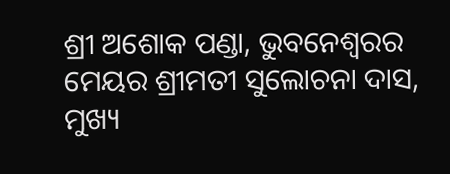ଶ୍ରୀ ଅଶୋକ ପଣ୍ଡା, ଭୁବନେଶ୍ବରର ମେୟର ଶ୍ରୀମତୀ ସୁଲୋଚନା ଦାସ, ମୁଖ୍ୟ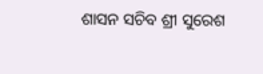ଶାସନ ସଚିବ ଶ୍ରୀ ସୁରେଶ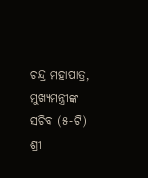ଚନ୍ଦ୍ର ମହାପାତ୍ର, ମୁଖ୍ୟମନ୍ତ୍ରୀଙ୍କ ସଚିବ (୫-ଟି) ଶ୍ରୀ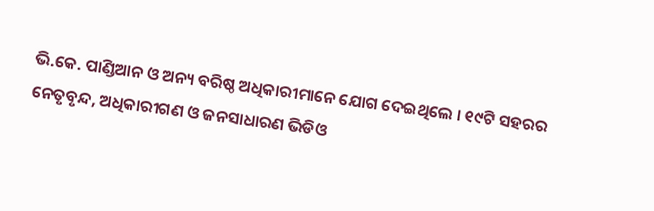ଭି.କେ. ପାଣ୍ଡିଆନ ଓ ଅନ୍ୟ ବରିଷ୍ଠ ଅଧିକାରୀମାନେ ଯୋଗ ଦେଇଥିଲେ । ୧୯ଟି ସହରର ନେତୃବୃନ୍ଦ, ଅଧିକାରୀଗଣ ଓ ଜନସାଧାରଣ ଭିଡିଓ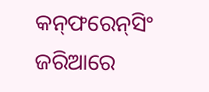କନ୍‌ଫରେନ୍‌ସିଂ ଜରିଆରେ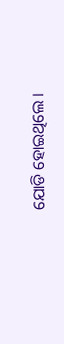ଯୋଡି ହୋଇଥିଲେ ।